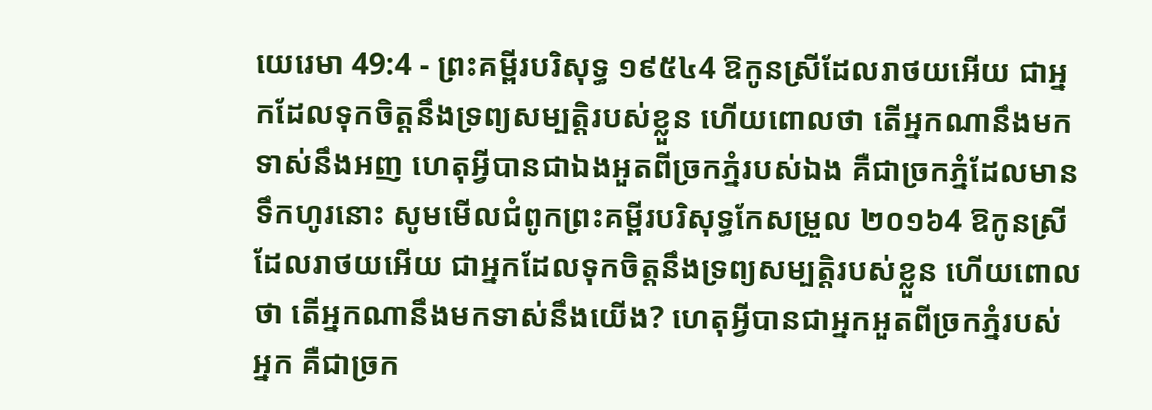យេរេមា 49:4 - ព្រះគម្ពីរបរិសុទ្ធ ១៩៥៤4 ឱកូនស្រីដែលរាថយអើយ ជាអ្នកដែលទុកចិត្តនឹងទ្រព្យសម្បត្តិរបស់ខ្លួន ហើយពោលថា តើអ្នកណានឹងមកទាស់នឹងអញ ហេតុអ្វីបានជាឯងអួតពីច្រកភ្នំរបស់ឯង គឺជាច្រកភ្នំដែលមានទឹកហូរនោះ សូមមើលជំពូកព្រះគម្ពីរបរិសុទ្ធកែសម្រួល ២០១៦4 ឱកូនស្រីដែលរាថយអើយ ជាអ្នកដែលទុកចិត្តនឹងទ្រព្យសម្បត្តិរបស់ខ្លួន ហើយពោលថា តើអ្នកណានឹងមកទាស់នឹងយើង? ហេតុអ្វីបានជាអ្នកអួតពីច្រកភ្នំរបស់អ្នក គឺជាច្រក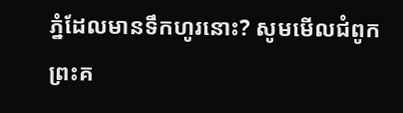ភ្នំដែលមានទឹកហូរនោះ? សូមមើលជំពូកព្រះគ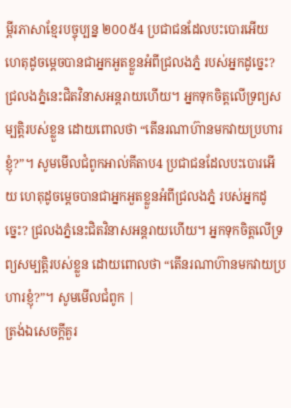ម្ពីរភាសាខ្មែរបច្ចុប្បន្ន ២០០៥4 ប្រជាជនដែលបះបោរអើយ ហេតុដូចម្ដេចបានជាអ្នកអួតខ្លួនអំពីជ្រលងភ្នំ របស់អ្នកដូច្នេះ? ជ្រលងភ្នំនេះជិតវិនាសអន្តរាយហើយ។ អ្នកទុកចិត្តលើទ្រព្យសម្បត្តិរបស់ខ្លួន ដោយពោលថា “តើនរណាហ៊ានមកវាយប្រហារខ្ញុំ?”។ សូមមើលជំពូកអាល់គីតាប4 ប្រជាជនដែលបះបោរអើយ ហេតុដូចម្ដេចបានជាអ្នកអួតខ្លួនអំពីជ្រលងភ្នំ របស់អ្នកដូច្នេះ? ជ្រលងភ្នំនេះជិតវិនាសអន្តរាយហើយ។ អ្នកទុកចិត្តលើទ្រព្យសម្បត្តិរបស់ខ្លួន ដោយពោលថា “តើនរណាហ៊ានមកវាយប្រហារខ្ញុំ?”។ សូមមើលជំពូក |
ត្រង់ឯសេចក្ដីគួរ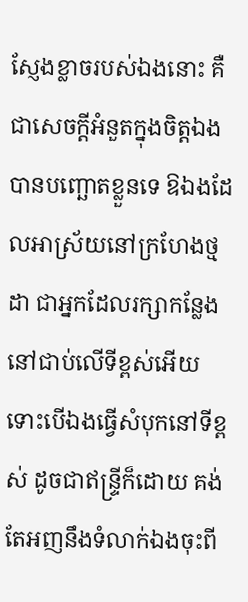ស្ញែងខ្លាចរបស់ឯងនោះ គឺជាសេចក្ដីអំនួតក្នុងចិត្តឯង បានបញ្ឆោតខ្លួនទេ ឱឯងដែលអាស្រ័យនៅក្រហែងថ្មដា ជាអ្នកដែលរក្សាកន្លែង នៅជាប់លើទីខ្ពស់អើយ ទោះបើឯងធ្វើសំបុកនៅទីខ្ពស់ ដូចជាឥន្ទ្រីក៏ដោយ គង់តែអញនឹងទំលាក់ឯងចុះពី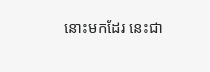នោះមកដែរ នេះជា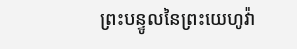ព្រះបន្ទូលនៃព្រះយេហូវ៉ា